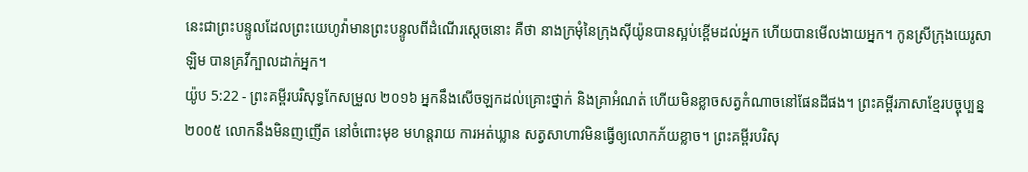នេះជាព្រះបន្ទូលដែលព្រះយេហូវ៉ាមានព្រះបន្ទូលពីដំណើរស្តេចនោះ គឺថា នាងក្រមុំនៃក្រុងស៊ីយ៉ូនបានស្អប់ខ្ពើមដល់អ្នក ហើយបានមើលងាយអ្នក។ កូនស្រីក្រុងយេរូសាឡិម បានគ្រវីក្បាលដាក់អ្នក។
យ៉ូប 5:22 - ព្រះគម្ពីរបរិសុទ្ធកែសម្រួល ២០១៦ អ្នកនឹងសើចឡកដល់គ្រោះថ្នាក់ និងគ្រាអំណត់ ហើយមិនខ្លាចសត្វកំណាចនៅផែនដីផង។ ព្រះគម្ពីរភាសាខ្មែរបច្ចុប្បន្ន ២០០៥ លោកនឹងមិនញញើត នៅចំពោះមុខ មហន្តរាយ ការអត់ឃ្លាន សត្វសាហាវមិនធ្វើឲ្យលោកភ័យខ្លាច។ ព្រះគម្ពីរបរិសុ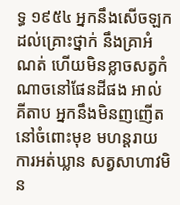ទ្ធ ១៩៥៤ អ្នកនឹងសើចឡកដល់គ្រោះថ្នាក់ នឹងគ្រាអំណត់ ហើយមិនខ្លាចសត្វកំណាចនៅផែនដីផង អាល់គីតាប អ្នកនឹងមិនញញើត នៅចំពោះមុខ មហន្តរាយ ការអត់ឃ្លាន សត្វសាហាវមិន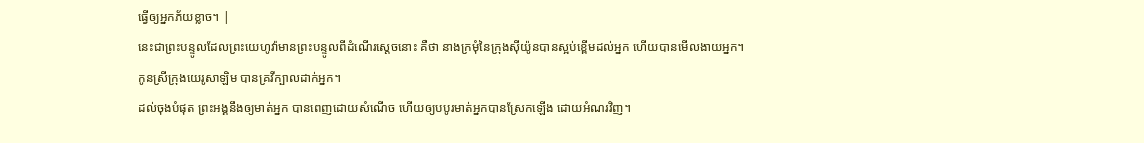ធ្វើឲ្យអ្នកភ័យខ្លាច។ |
នេះជាព្រះបន្ទូលដែលព្រះយេហូវ៉ាមានព្រះបន្ទូលពីដំណើរស្តេចនោះ គឺថា នាងក្រមុំនៃក្រុងស៊ីយ៉ូនបានស្អប់ខ្ពើមដល់អ្នក ហើយបានមើលងាយអ្នក។ កូនស្រីក្រុងយេរូសាឡិម បានគ្រវីក្បាលដាក់អ្នក។
ដល់ចុងបំផុត ព្រះអង្គនឹងឲ្យមាត់អ្នក បានពេញដោយសំណើច ហើយឲ្យបបូរមាត់អ្នកបានស្រែកឡើង ដោយអំណរវិញ។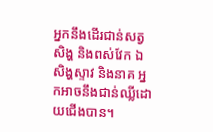អ្នកនឹងដើរជាន់សត្វសិង្ហ និងពស់វែក ឯសិង្ហស្ទាវ និងនាគ អ្នកអាចនឹងជាន់ឈ្លីដោយជើងបាន។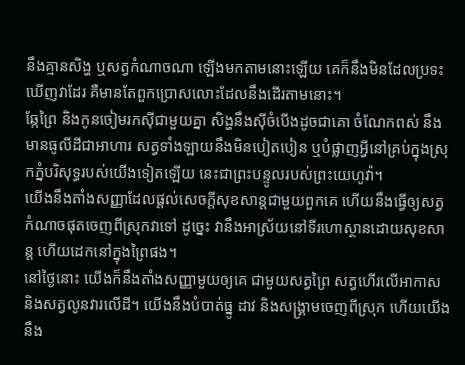នឹងគ្មានសិង្ហ ឬសត្វកំណាចណា ឡើងមកតាមនោះឡើយ គេក៏នឹងមិនដែលប្រទះឃើញវាដែរ គឺមានតែពួកប្រោសលោះដែលនឹងដើរតាមនោះ។
ឆ្កែព្រៃ និងកូនចៀមរកស៊ីជាមួយគ្នា សិង្ហនឹងស៊ីចំបើងដូចជាគោ ចំណែកពស់ នឹងមានធូលីដីជាអាហារ សត្វទាំងឡាយនឹងមិនបៀតបៀន ឬបំផ្លាញអ្វីនៅគ្រប់ក្នុងស្រុកភ្នំបរិសុទ្ធរបស់យើងទៀតឡើយ នេះជាព្រះបន្ទូលរបស់ព្រះយេហូវ៉ា។
យើងនឹងតាំងសញ្ញាដែលផ្ដល់សេចក្ដីសុខសាន្តជាមួយពួកគេ ហើយនឹងធ្វើឲ្យសត្វកំណាចផុតចេញពីស្រុកវាទៅ ដូច្នេះ វានឹងអាស្រ័យនៅទីរហោស្ថានដោយសុខសាន្ត ហើយដេកនៅក្នុងព្រៃផង។
នៅថ្ងៃនោះ យើងក៏នឹងតាំងសញ្ញាមួយឲ្យគេ ជាមួយសត្វព្រៃ សត្វហើរលើអាកាស និងសត្វលូនវារលើដី។ យើងនឹងបំបាត់ធ្នូ ដាវ និងសង្គ្រាមចេញពីស្រុក ហើយយើងនឹង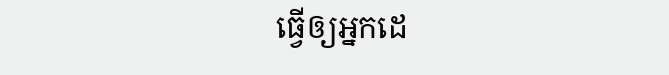ធ្វើឲ្យអ្នកដេ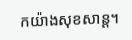កយ៉ាងសុខសាន្ត។